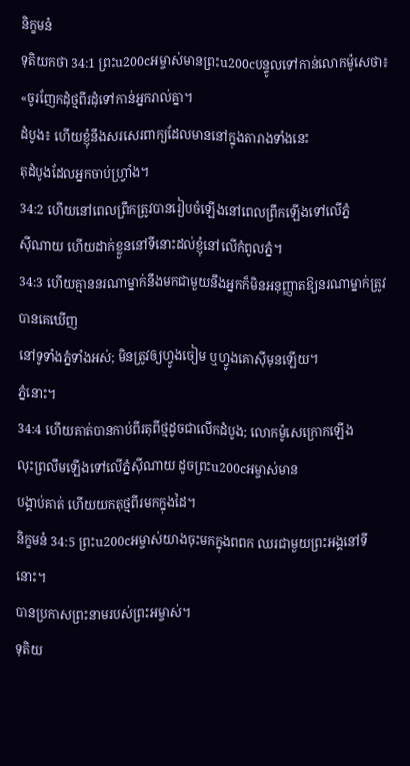និក្ខមនំ
ទុតិយកថា 34:1 ព្រះu200cអម្ចាស់មានព្រះu200cបន្ទូលទៅកាន់លោកម៉ូសេថា៖ «ចូរញែកដុំថ្មពីរដុំទៅកាន់អ្នករាល់គ្នា។
ដំបូង៖ ហើយខ្ញុំនឹងសរសេរពាក្យដែលមាននៅក្នុងតារាងទាំងនេះ
តុដំបូងដែលអ្នកចាប់ហ្វ្រាំង។
34:2 ហើយនៅពេលព្រឹកត្រូវបានរៀបចំឡើងនៅពេលព្រឹកឡើងទៅលើភ្នំ
ស៊ីណាយ ហើយដាក់ខ្លួននៅទីនោះដល់ខ្ញុំនៅលើកំពូលភ្នំ។
34:3 ហើយគ្មាននរណាម្នាក់នឹងមកជាមួយនឹងអ្នកក៏មិនអនុញ្ញាតឱ្យនរណាម្នាក់ត្រូវបានគេឃើញ
នៅទូទាំងភ្នំទាំងអស់; មិនត្រូវឲ្យហ្វូងចៀម ឬហ្វូងគោស៊ីមុនឡើយ។
ភ្នំនោះ។
34:4 ហើយគាត់បានកាប់ពីរតុពីថ្មដូចជាលើកដំបូង; លោកម៉ូសេក្រោកឡើង
លុះព្រលឹមឡើងទៅលើភ្នំស៊ីណាយ ដូចព្រះu200cអម្ចាស់មាន
បង្គាប់គាត់ ហើយយកតុថ្មពីរមកក្នុងដៃ។
និក្ខមនំ 34:5 ព្រះu200cអម្ចាស់យាងចុះមកក្នុងពពក ឈរជាមួយព្រះអង្គនៅទីនោះ។
បានប្រកាសព្រះនាមរបស់ព្រះអម្ចាស់។
ទុតិយ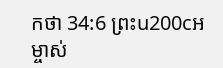កថា 34:6 ព្រះu200cអម្ចាស់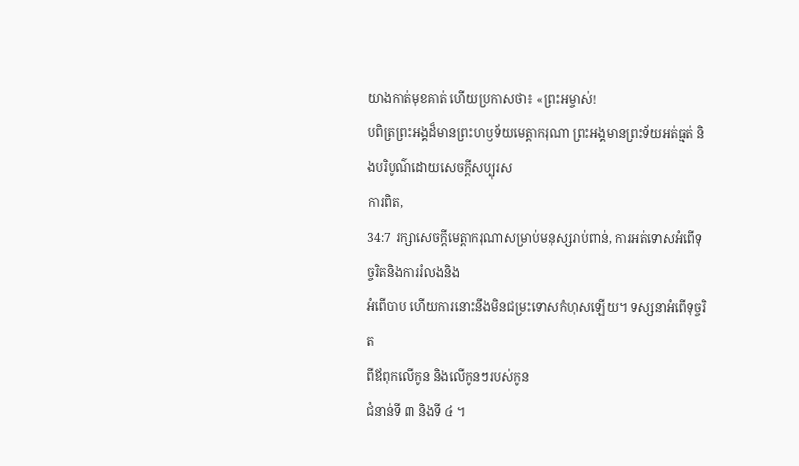យាងកាត់មុខគាត់ ហើយប្រកាសថា៖ «ព្រះអម្ចាស់!
បពិត្រព្រះអង្គដ៏មានព្រះហឫទ័យមេត្តាករុណា ព្រះអង្គមានព្រះទ័យអត់ធ្មត់ និងបរិបូណ៌ដោយសេចក្តីសប្បុរស
ការពិត,
34:7 រក្សាសេចក្ដីមេត្តាករុណាសម្រាប់មនុស្សរាប់ពាន់, ការអត់ទោសអំពើទុច្ចរិតនិងការរំលងនិង
អំពើបាប ហើយការនោះនឹងមិនជម្រះទោសកំហុសឡើយ។ ទស្សនាអំពើទុច្ចរិត
ពីឪពុកលើកូន និងលើកូនៗរបស់កូន
ជំនាន់ទី ៣ និងទី ៤ ។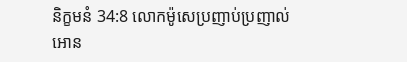និក្ខមនំ 34:8 លោកម៉ូសេប្រញាប់ប្រញាល់អោន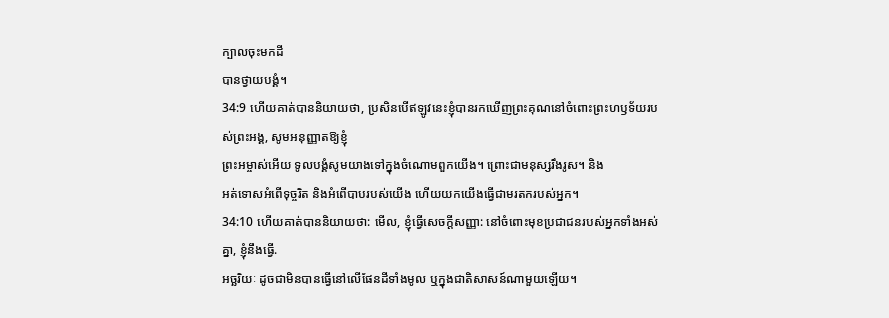ក្បាលចុះមកដី
បានថ្វាយបង្គំ។
34:9 ហើយគាត់បាននិយាយថា, ប្រសិនបើឥឡូវនេះខ្ញុំបានរកឃើញព្រះគុណនៅចំពោះព្រះហឫទ័យរបស់ព្រះអង្គ, សូមអនុញ្ញាតឱ្យខ្ញុំ
ព្រះអម្ចាស់អើយ ទូលបង្គំសូមយាងទៅក្នុងចំណោមពួកយើង។ ព្រោះជាមនុស្សរឹងរូស។ និង
អត់ទោសអំពើទុច្ចរិត និងអំពើបាបរបស់យើង ហើយយកយើងធ្វើជាមរតករបស់អ្នក។
34:10 ហើយគាត់បាននិយាយថា: មើល, ខ្ញុំធ្វើសេចក្ដីសញ្ញា: នៅចំពោះមុខប្រជាជនរបស់អ្នកទាំងអស់គ្នា, ខ្ញុំនឹងធ្វើ.
អច្ឆរិយៈ ដូចជាមិនបានធ្វើនៅលើផែនដីទាំងមូល ឬក្នុងជាតិសាសន៍ណាមួយឡើយ។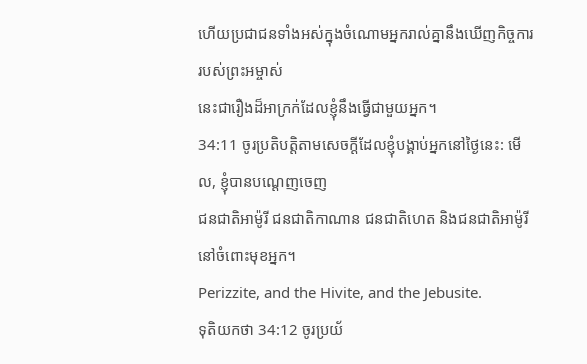ហើយប្រជាជនទាំងអស់ក្នុងចំណោមអ្នករាល់គ្នានឹងឃើញកិច្ចការរបស់ព្រះអម្ចាស់
នេះជារឿងដ៏អាក្រក់ដែលខ្ញុំនឹងធ្វើជាមួយអ្នក។
34:11 ចូរប្រតិបត្តិតាមសេចក្ដីដែលខ្ញុំបង្គាប់អ្នកនៅថ្ងៃនេះ: មើល, ខ្ញុំបានបណ្ដេញចេញ
ជនជាតិអាម៉ូរី ជនជាតិកាណាន ជនជាតិហេត និងជនជាតិអាម៉ូរី នៅចំពោះមុខអ្នក។
Perizzite, and the Hivite, and the Jebusite.
ទុតិយកថា 34:12 ចូរប្រយ័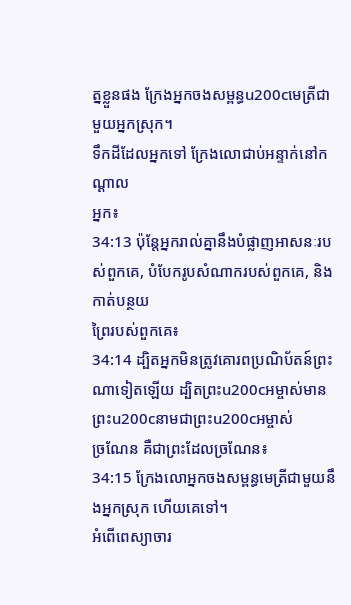ត្នខ្លួនផង ក្រែងអ្នកចងសម្ពន្ធu200cមេត្រីជាមួយអ្នកស្រុក។
ទឹកដីដែលអ្នកទៅ ក្រែងលោជាប់អន្ទាក់នៅកណ្ដាល
អ្នក៖
34:13 ប៉ុន្តែអ្នករាល់គ្នានឹងបំផ្លាញអាសនៈរបស់ពួកគេ, បំបែករូបសំណាករបស់ពួកគេ, និងកាត់បន្ថយ
ព្រៃរបស់ពួកគេ៖
34:14 ដ្បិតអ្នកមិនត្រូវគោរពប្រណិប័តន៍ព្រះណាទៀតឡើយ ដ្បិតព្រះu200cអម្ចាស់មានព្រះu200cនាមជាព្រះu200cអម្ចាស់
ច្រណែន គឺជាព្រះដែលច្រណែន៖
34:15 ក្រែងលោអ្នកចងសម្ពន្ធមេត្រីជាមួយនឹងអ្នកស្រុក ហើយគេទៅ។
អំពើពេស្យាចារ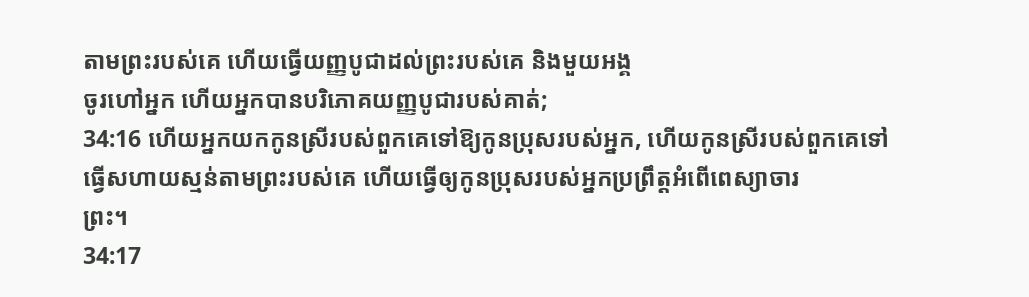តាមព្រះរបស់គេ ហើយធ្វើយញ្ញបូជាដល់ព្រះរបស់គេ និងមួយអង្គ
ចូរហៅអ្នក ហើយអ្នកបានបរិភោគយញ្ញបូជារបស់គាត់;
34:16 ហើយអ្នកយកកូនស្រីរបស់ពួកគេទៅឱ្យកូនប្រុសរបស់អ្នក, ហើយកូនស្រីរបស់ពួកគេទៅ
ធ្វើសហាយស្មន់តាមព្រះរបស់គេ ហើយធ្វើឲ្យកូនប្រុសរបស់អ្នកប្រព្រឹត្តអំពើពេស្យាចារ
ព្រះ។
34:17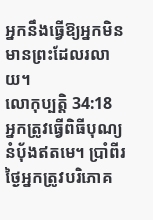អ្នកនឹងធ្វើឱ្យអ្នកមិនមានព្រះដែលរលាយ។
លោកុប្បត្តិ 34:18 អ្នកត្រូវធ្វើពិធីបុណ្យនំបុ័ងឥតមេ។ ប្រាំពីរថ្ងៃអ្នកត្រូវបរិភោគ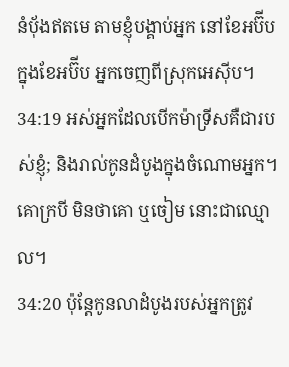នំប៉័ងឥតមេ តាមខ្ញុំបង្គាប់អ្នក នៅខែអប៊ីប
ក្នុងខែអប៊ីប អ្នកចេញពីស្រុកអេស៊ីប។
34:19 អស់អ្នកដែលបើកម៉ាទ្រីសគឺជារបស់ខ្ញុំ; និងរាល់កូនដំបូងក្នុងចំណោមអ្នក។
គោក្របី មិនថាគោ ឬចៀម នោះជាឈ្មោល។
34:20 ប៉ុន្តែកូនលាដំបូងរបស់អ្នកត្រូវ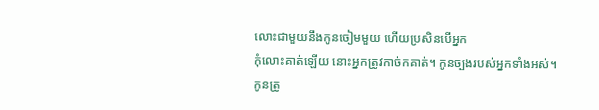លោះជាមួយនឹងកូនចៀមមួយ ហើយប្រសិនបើអ្នក
កុំលោះគាត់ឡើយ នោះអ្នកត្រូវកាច់កគាត់។ កូនច្បងរបស់អ្នកទាំងអស់។
កូនត្រូ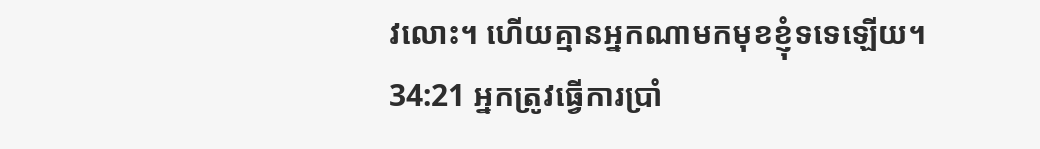វលោះ។ ហើយគ្មានអ្នកណាមកមុខខ្ញុំទទេឡើយ។
34:21 អ្នកត្រូវធ្វើការប្រាំ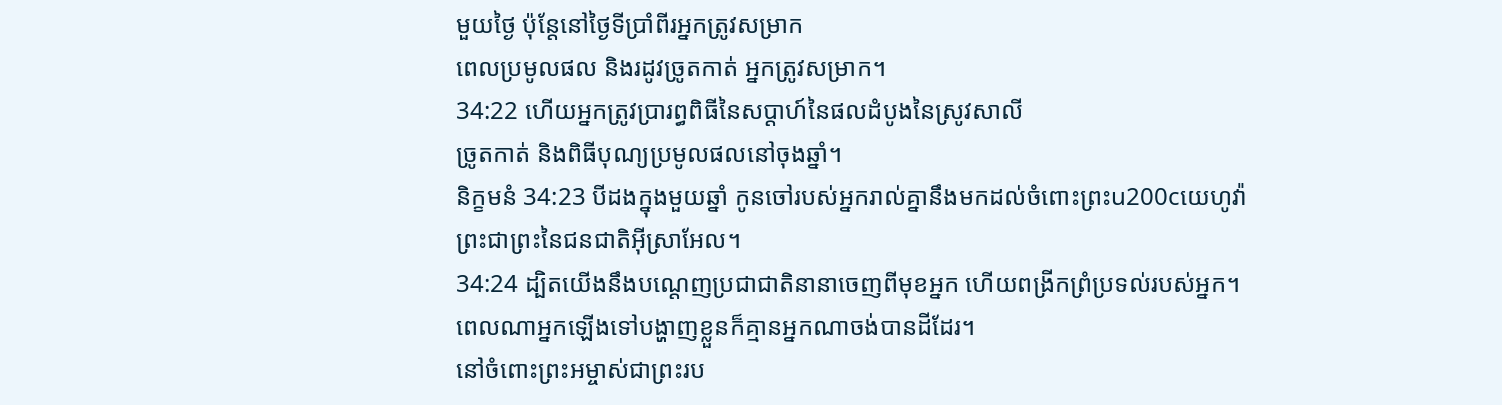មួយថ្ងៃ ប៉ុន្តែនៅថ្ងៃទីប្រាំពីរអ្នកត្រូវសម្រាក
ពេលប្រមូលផល និងរដូវច្រូតកាត់ អ្នកត្រូវសម្រាក។
34:22 ហើយអ្នកត្រូវប្រារព្ធពិធីនៃសប្តាហ៍នៃផលដំបូងនៃស្រូវសាលី
ច្រូតកាត់ និងពិធីបុណ្យប្រមូលផលនៅចុងឆ្នាំ។
និក្ខមនំ 34:23 បីដងក្នុងមួយឆ្នាំ កូនចៅរបស់អ្នករាល់គ្នានឹងមកដល់ចំពោះព្រះu200cយេហូវ៉ា
ព្រះជាព្រះនៃជនជាតិអ៊ីស្រាអែល។
34:24 ដ្បិតយើងនឹងបណ្ដេញប្រជាជាតិនានាចេញពីមុខអ្នក ហើយពង្រីកព្រំប្រទល់របស់អ្នក។
ពេលណាអ្នកឡើងទៅបង្ហាញខ្លួនក៏គ្មានអ្នកណាចង់បានដីដែរ។
នៅចំពោះព្រះអម្ចាស់ជាព្រះរប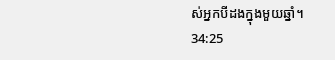ស់អ្នកបីដងក្នុងមួយឆ្នាំ។
34:25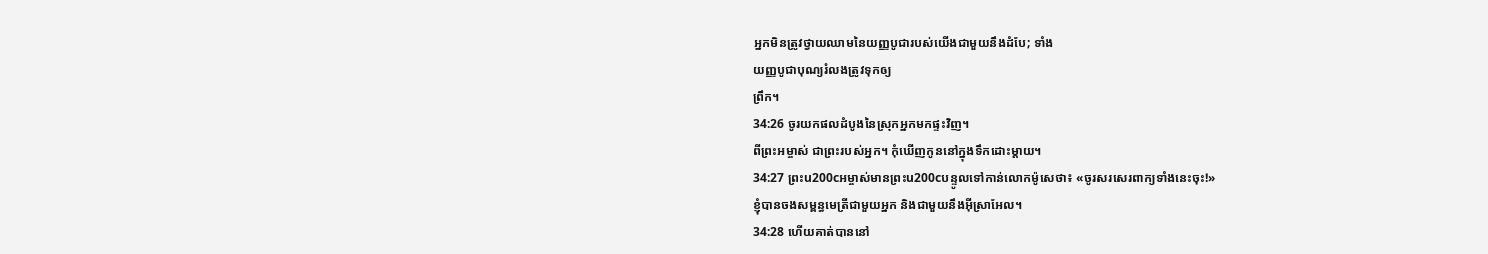អ្នកមិនត្រូវថ្វាយឈាមនៃយញ្ញបូជារបស់យើងជាមួយនឹងដំបែ; ទាំង
យញ្ញបូជាបុណ្យរំលងត្រូវទុកឲ្យ
ព្រឹក។
34:26 ចូរយកផលដំបូងនៃស្រុកអ្នកមកផ្ទះវិញ។
ពីព្រះអម្ចាស់ ជាព្រះរបស់អ្នក។ កុំឃើញកូននៅក្នុងទឹកដោះម្តាយ។
34:27 ព្រះu200cអម្ចាស់មានព្រះu200cបន្ទូលទៅកាន់លោកម៉ូសេថា៖ «ចូរសរសេរពាក្យទាំងនេះចុះ!»
ខ្ញុំបានចងសម្ពន្ធមេត្រីជាមួយអ្នក និងជាមួយនឹងអ៊ីស្រាអែល។
34:28 ហើយគាត់បាននៅ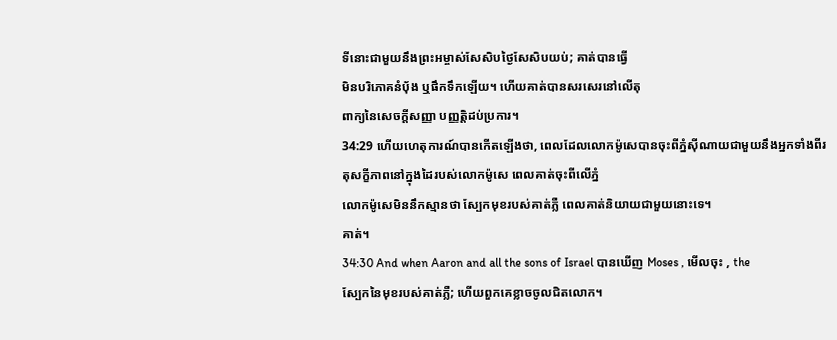ទីនោះជាមួយនឹងព្រះអម្ចាស់សែសិបថ្ងៃសែសិបយប់; គាត់បានធ្វើ
មិនបរិភោគនំបុ័ង ឬផឹកទឹកឡើយ។ ហើយគាត់បានសរសេរនៅលើតុ
ពាក្យនៃសេចក្ដីសញ្ញា បញ្ញត្តិដប់ប្រការ។
34:29 ហើយហេតុការណ៍បានកើតឡើងថា, ពេលដែលលោកម៉ូសេបានចុះពីភ្នំស៊ីណាយជាមួយនឹងអ្នកទាំងពីរ
តុសក្ខីភាពនៅក្នុងដៃរបស់លោកម៉ូសេ ពេលគាត់ចុះពីលើភ្នំ
លោកម៉ូសេមិននឹកស្មានថា ស្បែកមុខរបស់គាត់ភ្លឺ ពេលគាត់និយាយជាមួយនោះទេ។
គាត់។
34:30 And when Aaron and all the sons of Israel បានឃើញ Moses , មើលចុះ , the
ស្បែកនៃមុខរបស់គាត់ភ្លឺ; ហើយពួកគេខ្លាចចូលជិតលោក។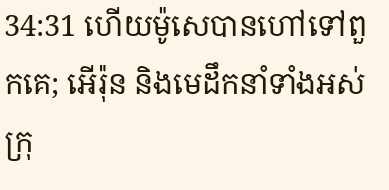34:31 ហើយម៉ូសេបានហៅទៅពួកគេ; អើរ៉ុន និងមេដឹកនាំទាំងអស់
ក្រុ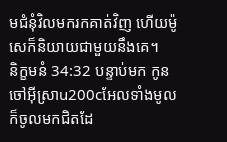មជំនុំវិលមករកគាត់វិញ ហើយម៉ូសេក៏និយាយជាមួយនឹងគេ។
និក្ខមនំ 34:32 បន្ទាប់មក កូនចៅអ៊ីស្រាu200cអែលទាំងមូលក៏ចូលមកជិតដែ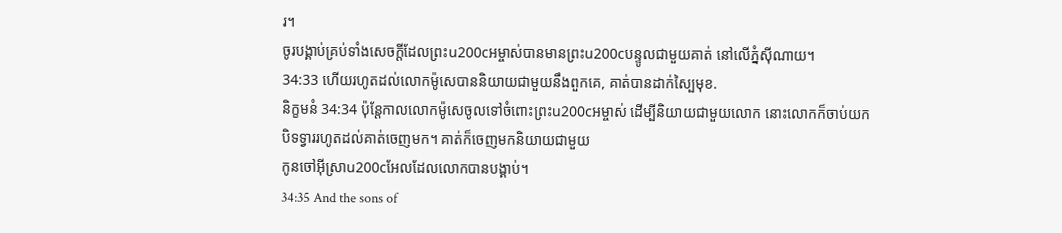រ។
ចូរបង្គាប់គ្រប់ទាំងសេចក្ដីដែលព្រះu200cអម្ចាស់បានមានព្រះu200cបន្ទូលជាមួយគាត់ នៅលើភ្នំស៊ីណាយ។
34:33 ហើយរហូតដល់លោកម៉ូសេបាននិយាយជាមួយនឹងពួកគេ, គាត់បានដាក់ស្បៃមុខ.
និក្ខមនំ 34:34 ប៉ុន្តែកាលលោកម៉ូសេចូលទៅចំពោះព្រះu200cអម្ចាស់ ដើម្បីនិយាយជាមួយលោក នោះលោកក៏ចាប់យក
បិទទ្វាររហូតដល់គាត់ចេញមក។ គាត់ក៏ចេញមកនិយាយជាមួយ
កូនចៅអ៊ីស្រាu200cអែលដែលលោកបានបង្គាប់។
34:35 And the sons of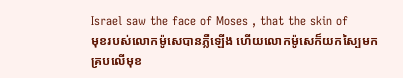Israel saw the face of Moses , that the skin of
មុខរបស់លោកម៉ូសេបានភ្លឺឡើង ហើយលោកម៉ូសេក៏យកស្បៃមកគ្របលើមុខ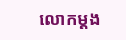លោកម្ដង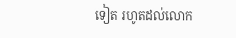ទៀត រហូតដល់លោក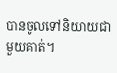បានចូលទៅនិយាយជាមួយគាត់។